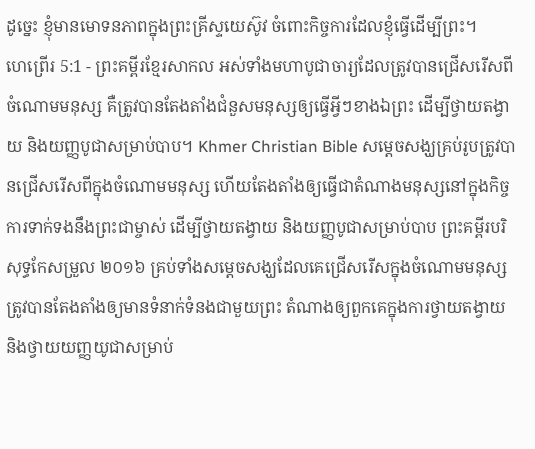ដូច្នេះ ខ្ញុំមានមោទនភាពក្នុងព្រះគ្រីស្ទយេស៊ូវ ចំពោះកិច្ចការដែលខ្ញុំធ្វើដើម្បីព្រះ។
ហេព្រើរ 5:1 - ព្រះគម្ពីរខ្មែរសាកល អស់ទាំងមហាបូជាចារ្យដែលត្រូវបានជ្រើសរើសពីចំណោមមនុស្ស គឺត្រូវបានតែងតាំងជំនួសមនុស្សឲ្យធ្វើអ្វីៗខាងឯព្រះ ដើម្បីថ្វាយតង្វាយ និងយញ្ញបូជាសម្រាប់បាប។ Khmer Christian Bible សម្ដេចសង្ឃគ្រប់រូបត្រូវបានជ្រើសរើសពីក្នុងចំណោមមនុស្ស ហើយតែងតាំងឲ្យធ្វើជាតំណាងមនុស្សនៅក្នុងកិច្ចការទាក់ទងនឹងព្រះជាម្ចាស់ ដើម្បីថ្វាយតង្វាយ និងយញ្ញបូជាសម្រាប់បាប ព្រះគម្ពីរបរិសុទ្ធកែសម្រួល ២០១៦ គ្រប់ទាំងសម្តេចសង្ឃដែលគេជ្រើសរើសក្នុងចំណោមមនុស្ស ត្រូវបានតែងតាំងឲ្យមានទំនាក់ទំនងជាមួយព្រះ តំណាងឲ្យពួកគេក្នុងការថ្វាយតង្វាយ និងថ្វាយយញ្ញយូជាសម្រាប់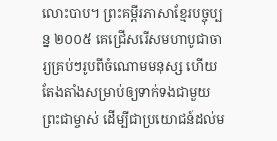លោះបាប។ ព្រះគម្ពីរភាសាខ្មែរបច្ចុប្បន្ន ២០០៥ គេជ្រើសរើសមហាបូជាចារ្យគ្រប់ៗរូបពីចំណោមមនុស្ស ហើយតែងតាំងសម្រាប់ឲ្យទាក់ទងជាមួយព្រះជាម្ចាស់ ដើម្បីជាប្រយោជន៍ដល់ម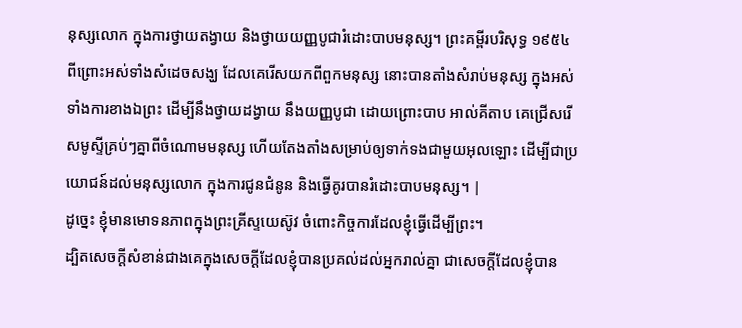នុស្សលោក ក្នុងការថ្វាយតង្វាយ និងថ្វាយយញ្ញបូជារំដោះបាបមនុស្ស។ ព្រះគម្ពីរបរិសុទ្ធ ១៩៥៤ ពីព្រោះអស់ទាំងសំដេចសង្ឃ ដែលគេរើសយកពីពួកមនុស្ស នោះបានតាំងសំរាប់មនុស្ស ក្នុងអស់ទាំងការខាងឯព្រះ ដើម្បីនឹងថ្វាយដង្វាយ នឹងយញ្ញបូជា ដោយព្រោះបាប អាល់គីតាប គេជ្រើសរើសមូស្ទីគ្រប់ៗគ្នាពីចំណោមមនុស្ស ហើយតែងតាំងសម្រាប់ឲ្យទាក់ទងជាមួយអុលឡោះ ដើម្បីជាប្រយោជន៍ដល់មនុស្សលោក ក្នុងការជូនជំនូន និងធ្វើគូរបានរំដោះបាបមនុស្ស។ |
ដូច្នេះ ខ្ញុំមានមោទនភាពក្នុងព្រះគ្រីស្ទយេស៊ូវ ចំពោះកិច្ចការដែលខ្ញុំធ្វើដើម្បីព្រះ។
ដ្បិតសេចក្ដីសំខាន់ជាងគេក្នុងសេចក្ដីដែលខ្ញុំបានប្រគល់ដល់អ្នករាល់គ្នា ជាសេចក្ដីដែលខ្ញុំបាន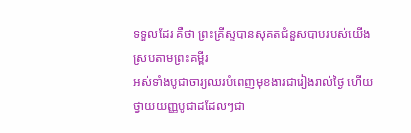ទទួលដែរ គឺថា ព្រះគ្រីស្ទបានសុគតជំនួសបាបរបស់យើង ស្របតាមព្រះគម្ពីរ
អស់ទាំងបូជាចារ្យឈរបំពេញមុខងារជារៀងរាល់ថ្ងៃ ហើយថ្វាយយញ្ញបូជាដដែលៗជា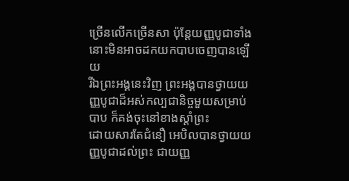ច្រើនលើកច្រើនសា ប៉ុន្តែយញ្ញបូជាទាំងនោះមិនអាចដកយកបាបចេញបានឡើយ
រីឯព្រះអង្គនេះវិញ ព្រះអង្គបានថ្វាយយញ្ញបូជាដ៏អស់កល្បជានិច្ចមួយសម្រាប់បាប ក៏គង់ចុះនៅខាងស្ដាំព្រះ
ដោយសារតែជំនឿ អេបិលបានថ្វាយយញ្ញបូជាដល់ព្រះ ជាយញ្ញ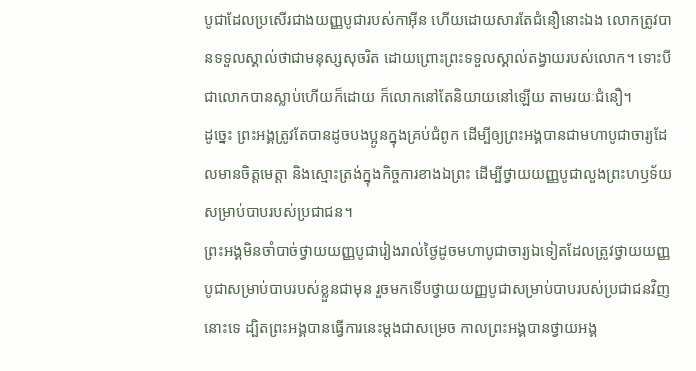បូជាដែលប្រសើរជាងយញ្ញបូជារបស់កាអ៊ីន ហើយដោយសារតែជំនឿនោះឯង លោកត្រូវបានទទួលស្គាល់ថាជាមនុស្សសុចរិត ដោយព្រោះព្រះទទួលស្គាល់តង្វាយរបស់លោក។ ទោះបីជាលោកបានស្លាប់ហើយក៏ដោយ ក៏លោកនៅតែនិយាយនៅឡើយ តាមរយៈជំនឿ។
ដូច្នេះ ព្រះអង្គត្រូវតែបានដូចបងប្អូនក្នុងគ្រប់ជំពូក ដើម្បីឲ្យព្រះអង្គបានជាមហាបូជាចារ្យដែលមានចិត្តមេត្តា និងស្មោះត្រង់ក្នុងកិច្ចការខាងឯព្រះ ដើម្បីថ្វាយយញ្ញបូជាលួងព្រះហឫទ័យសម្រាប់បាបរបស់ប្រជាជន។
ព្រះអង្គមិនចាំបាច់ថ្វាយយញ្ញបូជារៀងរាល់ថ្ងៃដូចមហាបូជាចារ្យឯទៀតដែលត្រូវថ្វាយយញ្ញបូជាសម្រាប់បាបរបស់ខ្លួនជាមុន រួចមកទើបថ្វាយយញ្ញបូជាសម្រាប់បាបរបស់ប្រជាជនវិញនោះទេ ដ្បិតព្រះអង្គបានធ្វើការនេះម្ដងជាសម្រេច កាលព្រះអង្គបានថ្វាយអង្គ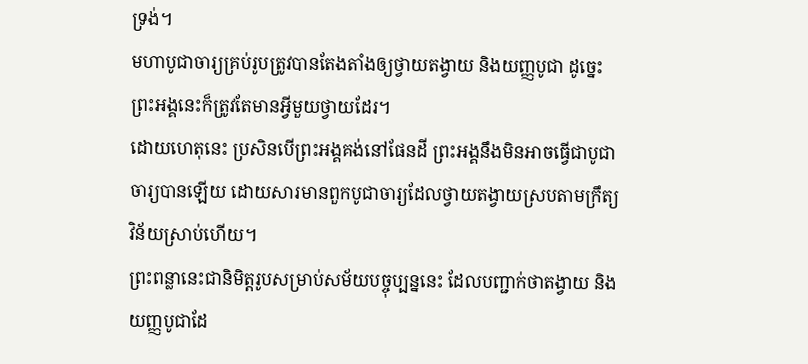ទ្រង់។
មហាបូជាចារ្យគ្រប់រូបត្រូវបានតែងតាំងឲ្យថ្វាយតង្វាយ និងយញ្ញបូជា ដូច្នេះព្រះអង្គនេះក៏ត្រូវតែមានអ្វីមួយថ្វាយដែរ។
ដោយហេតុនេះ ប្រសិនបើព្រះអង្គគង់នៅផែនដី ព្រះអង្គនឹងមិនអាចធ្វើជាបូជាចារ្យបានឡើយ ដោយសារមានពួកបូជាចារ្យដែលថ្វាយតង្វាយស្របតាមក្រឹត្យវិន័យស្រាប់ហើយ។
ព្រះពន្លានេះជានិមិត្តរូបសម្រាប់សម័យបច្ចុប្បន្ននេះ ដែលបញ្ជាក់ថាតង្វាយ និងយញ្ញបូជាដែ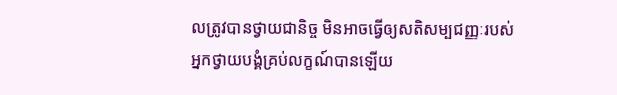លត្រូវបានថ្វាយជានិច្ច មិនអាចធ្វើឲ្យសតិសម្បជញ្ញៈរបស់អ្នកថ្វាយបង្គំគ្រប់លក្ខណ៍បានឡើយ